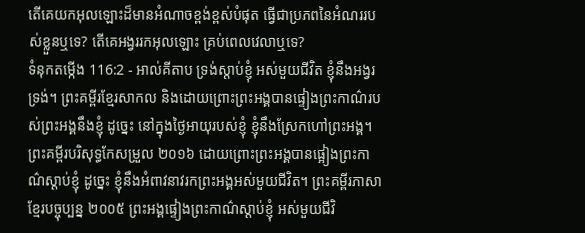តើគេយកអុលឡោះដ៏មានអំណាចខ្ពង់ខ្ពស់បំផុត ធ្វើជាប្រភពនៃអំណររបស់ខ្លួនឬទេ? តើគេអង្វររកអុលឡោះ គ្រប់ពេលវេលាឬទេ?
ទំនុកតម្កើង 116:2 - អាល់គីតាប ទ្រង់ស្តាប់ខ្ញុំ អស់មួយជីវិត ខ្ញុំនឹងអង្វរទ្រង់។ ព្រះគម្ពីរខ្មែរសាកល និងដោយព្រោះព្រះអង្គបានផ្ទៀងព្រះកាណ៌របស់ព្រះអង្គនឹងខ្ញុំ ដូច្នេះ នៅក្នុងថ្ងៃអាយុរបស់ខ្ញុំ ខ្ញុំនឹងស្រែកហៅព្រះអង្គ។ ព្រះគម្ពីរបរិសុទ្ធកែសម្រួល ២០១៦ ដោយព្រោះព្រះអង្គបានផ្អៀងព្រះកាណ៌ស្តាប់ខ្ញុំ ដូច្នេះ ខ្ញុំនឹងអំពាវនាវរកព្រះអង្គអស់មួយជីវិត។ ព្រះគម្ពីរភាសាខ្មែរបច្ចុប្បន្ន ២០០៥ ព្រះអង្គផ្ទៀងព្រះកាណ៌ស្ដាប់ខ្ញុំ អស់មួយជីវិ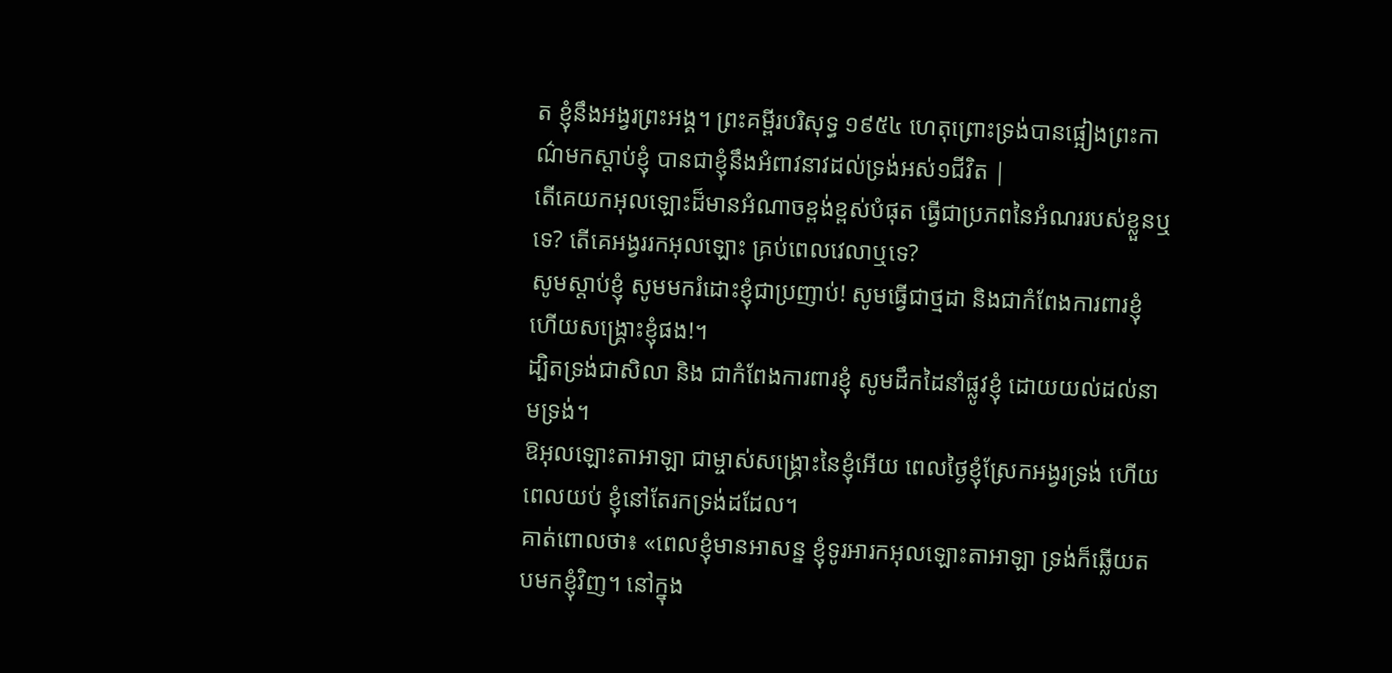ត ខ្ញុំនឹងអង្វរព្រះអង្គ។ ព្រះគម្ពីរបរិសុទ្ធ ១៩៥៤ ហេតុព្រោះទ្រង់បានផ្អៀងព្រះកាណ៌មកស្តាប់ខ្ញុំ បានជាខ្ញុំនឹងអំពាវនាវដល់ទ្រង់អស់១ជីវិត |
តើគេយកអុលឡោះដ៏មានអំណាចខ្ពង់ខ្ពស់បំផុត ធ្វើជាប្រភពនៃអំណររបស់ខ្លួនឬទេ? តើគេអង្វររកអុលឡោះ គ្រប់ពេលវេលាឬទេ?
សូមស្តាប់ខ្ញុំ សូមមករំដោះខ្ញុំជាប្រញាប់! សូមធ្វើជាថ្មដា និងជាកំពែងការពារខ្ញុំ ហើយសង្គ្រោះខ្ញុំផង!។
ដ្បិតទ្រង់ជាសិលា និង ជាកំពែងការពារខ្ញុំ សូមដឹកដៃនាំផ្លូវខ្ញុំ ដោយយល់ដល់នាមទ្រង់។
ឱអុលឡោះតាអាឡា ជាម្ចាស់សង្គ្រោះនៃខ្ញុំអើយ ពេលថ្ងៃខ្ញុំស្រែកអង្វរទ្រង់ ហើយពេលយប់ ខ្ញុំនៅតែរកទ្រង់ដដែល។
គាត់ពោលថា៖ «ពេលខ្ញុំមានអាសន្ន ខ្ញុំទូរអារកអុលឡោះតាអាឡា ទ្រង់ក៏ឆ្លើយតបមកខ្ញុំវិញ។ នៅក្នុង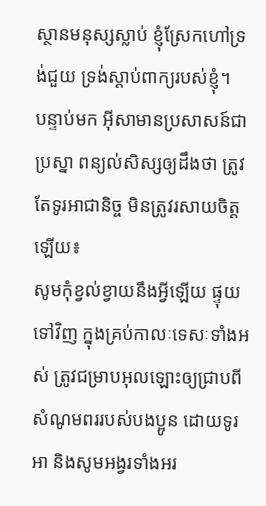ស្ថានមនុស្សស្លាប់ ខ្ញុំស្រែកហៅទ្រង់ជួយ ទ្រង់ស្តាប់ពាក្យរបស់ខ្ញុំ។
បន្ទាប់មក អ៊ីសាមានប្រសាសន៍ជាប្រស្នា ពន្យល់សិស្សឲ្យដឹងថា ត្រូវតែទូរអាជានិច្ច មិនត្រូវរសាយចិត្ដឡើយ៖
សូមកុំខ្វល់ខ្វាយនឹងអ្វីឡើយ ផ្ទុយទៅវិញ ក្នុងគ្រប់កាលៈទេសៈទាំងអស់ ត្រូវជម្រាបអុលឡោះឲ្យជ្រាបពីសំណូមពររបស់បងប្អូន ដោយទូរអា និងសូមអង្វរទាំងអរ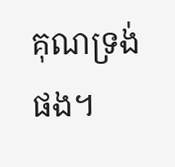គុណទ្រង់ផង។